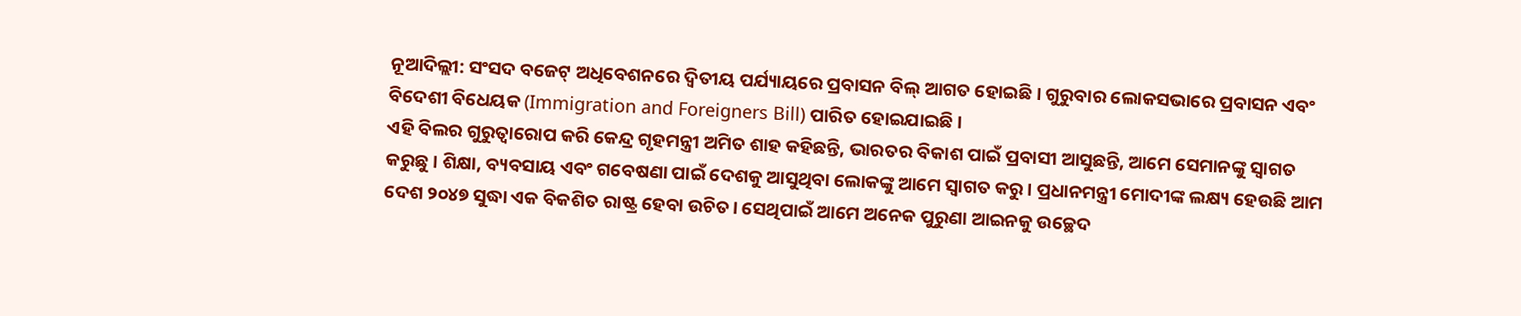ନୂଆଦିଲ୍ଲୀ: ସଂସଦ ବଜେଟ୍ ଅଧିବେଶନରେ ଦ୍ୱିତୀୟ ପର୍ଯ୍ୟାୟରେ ପ୍ରବାସନ ବିଲ୍ ଆଗତ ହୋଇଛି । ଗୁରୁବାର ଲୋକସଭାରେ ପ୍ରବାସନ ଏବଂ ବିଦେଶୀ ବିଧେୟକ (Immigration and Foreigners Bill) ପାରିତ ହୋଇଯାଇଛି ।
ଏହି ବିଲର ଗୁରୁତ୍ୱାରୋପ କରି କେନ୍ଦ୍ର ଗୃହମନ୍ତ୍ରୀ ଅମିତ ଶାହ କହିଛନ୍ତି, ଭାରତର ବିକାଶ ପାଇଁ ପ୍ରବାସୀ ଆସୁଛନ୍ତି, ଆମେ ସେମାନଙ୍କୁ ସ୍ୱାଗତ କରୁଛୁ। ଶିକ୍ଷା, ବ୍ୟବସାୟ ଏବଂ ଗବେଷଣା ପାଇଁ ଦେଶକୁ ଆସୁଥିବା ଲୋକଙ୍କୁ ଆମେ ସ୍ୱାଗତ କରୁ। ପ୍ରଧାନମନ୍ତ୍ରୀ ମୋଦୀଙ୍କ ଲକ୍ଷ୍ୟ ହେଉଛି ଆମ ଦେଶ ୨୦୪୭ ସୁଦ୍ଧା ଏକ ବିକଶିତ ରାଷ୍ଟ୍ର ହେବା ଉଚିତ। ସେଥିପାଇଁ ଆମେ ଅନେକ ପୁରୁଣା ଆଇନକୁ ଉଚ୍ଛେଦ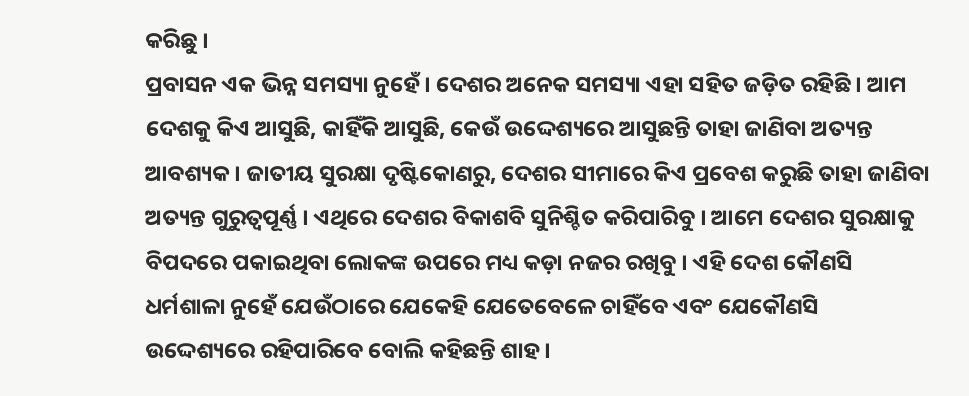କରିଛୁ ।
ପ୍ରବାସନ ଏକ ଭିନ୍ନ ସମସ୍ୟା ନୁହେଁ । ଦେଶର ଅନେକ ସମସ୍ୟା ଏହା ସହିତ ଜଡ଼ିତ ରହିଛି । ଆମ ଦେଶକୁ କିଏ ଆସୁଛି, କାହିଁକି ଆସୁଛି, କେଉଁ ଉଦ୍ଦେଶ୍ୟରେ ଆସୁଛନ୍ତି ତାହା ଜାଣିବା ଅତ୍ୟନ୍ତ ଆବଶ୍ୟକ । ଜାତୀୟ ସୁରକ୍ଷା ଦୃଷ୍ଟିକୋଣରୁ, ଦେଶର ସୀମାରେ କିଏ ପ୍ରବେଶ କରୁଛି ତାହା ଜାଣିବା ଅତ୍ୟନ୍ତ ଗୁରୁତ୍ୱପୂର୍ଣ୍ଣ । ଏଥିରେ ଦେଶର ବିକାଶବି ସୁନିଶ୍ଚିତ କରିପାରିବୁ । ଆମେ ଦେଶର ସୁରକ୍ଷାକୁ ବିପଦରେ ପକାଇଥିବା ଲୋକଙ୍କ ଉପରେ ମଧ୍ୟ କଡ଼ା ନଜର ରଖିବୁ । ଏହି ଦେଶ କୌଣସି ଧର୍ମଶାଳା ନୁହେଁ ଯେଉଁଠାରେ ଯେକେହି ଯେତେବେଳେ ଚାହିଁବେ ଏବଂ ଯେକୌଣସି ଉଦ୍ଦେଶ୍ୟରେ ରହିପାରିବେ ବୋଲି କହିଛନ୍ତି ଶାହ ।